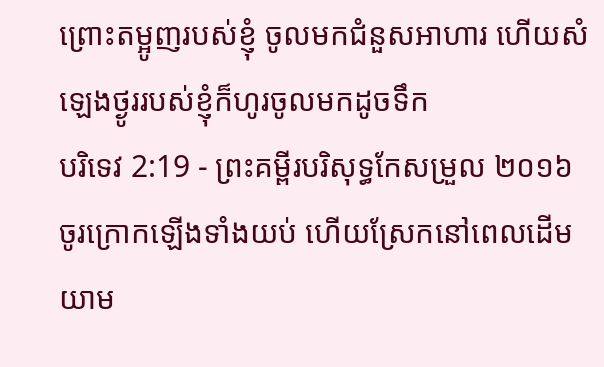ព្រោះតម្អូញរបស់ខ្ញុំ ចូលមកជំនួសអាហារ ហើយសំឡេងថ្ងូររបស់ខ្ញុំក៏ហូរចូលមកដូចទឹក
បរិទេវ 2:19 - ព្រះគម្ពីរបរិសុទ្ធកែសម្រួល ២០១៦ ចូរក្រោកឡើងទាំងយប់ ហើយស្រែកនៅពេលដើមយាម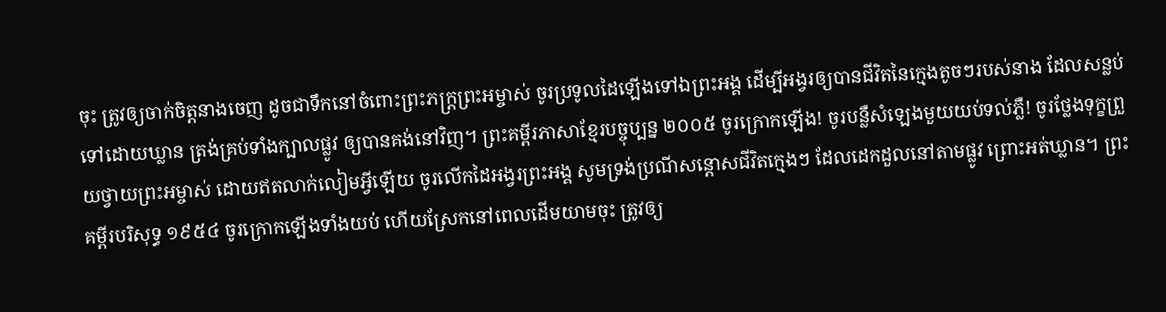ចុះ ត្រូវឲ្យចាក់ចិត្តនាងចេញ ដូចជាទឹកនៅចំពោះព្រះភក្ត្រព្រះអម្ចាស់ ចូរប្រទូលដៃឡើងទៅឯព្រះអង្គ ដើម្បីអង្វរឲ្យបានជីវិតនៃក្មេងតូចៗរបស់នាង ដែលសន្លប់ទៅដោយឃ្លាន ត្រង់គ្រប់ទាំងក្បាលផ្លូវ ឲ្យបានគង់នៅវិញ។ ព្រះគម្ពីរភាសាខ្មែរបច្ចុប្បន្ន ២០០៥ ចូរក្រោកឡើង! ចូរបន្លឺសំឡេងមួយយប់ទល់ភ្លឺ! ចូរថ្លែងទុក្ខព្រួយថ្វាយព្រះអម្ចាស់ ដោយឥតលាក់លៀមអ្វីឡើយ ចូរលើកដៃអង្វរព្រះអង្គ សូមទ្រង់ប្រណីសន្ដោសជីវិតក្មេងៗ ដែលដេកដួលនៅតាមផ្លូវ ព្រោះអត់ឃ្លាន។ ព្រះគម្ពីរបរិសុទ្ធ ១៩៥៤ ចូរក្រោកឡើងទាំងយប់ ហើយស្រែកនៅពេលដើមយាមចុះ ត្រូវឲ្យ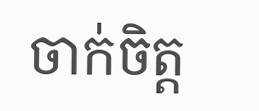ចាក់ចិត្ត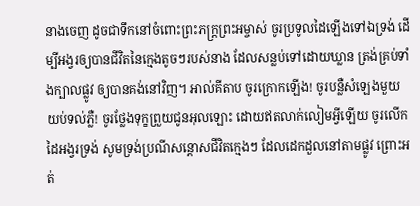នាងចេញ ដូចជាទឹកនៅចំពោះព្រះភក្ត្រព្រះអម្ចាស់ ចូរប្រទូលដៃឡើងទៅឯទ្រង់ ដើម្បីអង្វរឲ្យបានជីវិតនៃក្មេងតូចៗរបស់នាង ដែលសន្លប់ទៅដោយឃ្លាន ត្រង់គ្រប់ទាំងក្បាលផ្លូវ ឲ្យបានគង់នៅវិញ។ អាល់គីតាប ចូរក្រោកឡើង! ចូរបន្លឺសំឡេងមួយយប់ទល់ភ្លឺ! ចូរថ្លែងទុក្ខព្រួយជូនអុលឡោះ ដោយឥតលាក់លៀមអ្វីឡើយ ចូរលើកដៃអង្វរទ្រង់ សូមទ្រង់ប្រណីសន្ដោសជីវិតក្មេងៗ ដែលដេកដួលនៅតាមផ្លូវ ព្រោះអត់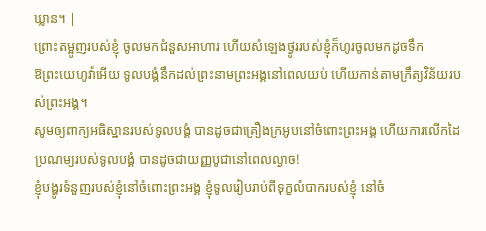ឃ្លាន។ |
ព្រោះតម្អូញរបស់ខ្ញុំ ចូលមកជំនួសអាហារ ហើយសំឡេងថ្ងូររបស់ខ្ញុំក៏ហូរចូលមកដូចទឹក
ឱព្រះយេហូវ៉ាអើយ ទូលបង្គំនឹកដល់ព្រះនាមព្រះអង្គនៅពេលយប់ ហើយកាន់តាមក្រឹត្យវិន័យរបស់ព្រះអង្គ។
សូមឲ្យពាក្យអធិស្ឋានរបស់ទូលបង្គំ បានដូចជាគ្រឿងក្រអូបនៅចំពោះព្រះអង្គ ហើយការលើកដៃប្រណម្យរបស់ទូលបង្គំ បានដូចជាយញ្ញបូជានៅពេលល្ងាច!
ខ្ញុំបង្ហូរទំនួញរបស់ខ្ញុំនៅចំពោះព្រះអង្គ ខ្ញុំទូលរៀបរាប់ពីទុក្ខលំបាករបស់ខ្ញុំ នៅចំ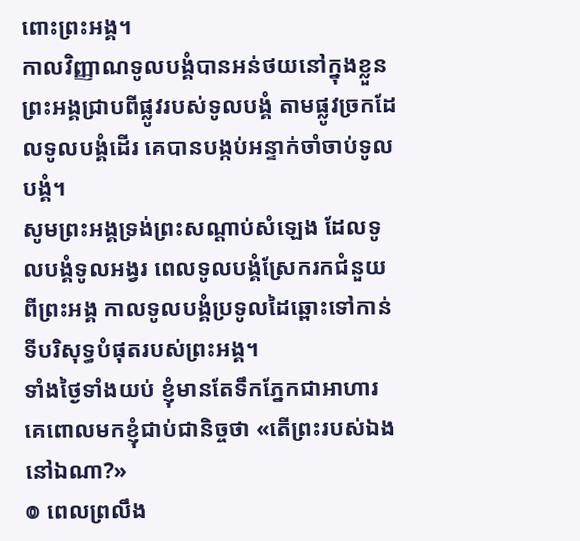ពោះព្រះអង្គ។
កាលវិញ្ញាណទូលបង្គំបានអន់ថយនៅក្នុងខ្លួន ព្រះអង្គជ្រាបពីផ្លូវរបស់ទូលបង្គំ តាមផ្លូវច្រកដែលទូលបង្គំដើរ គេបានបង្កប់អន្ទាក់ចាំចាប់ទូលបង្គំ។
សូមព្រះអង្គទ្រង់ព្រះសណ្ដាប់សំឡេង ដែលទូលបង្គំទូលអង្វរ ពេលទូលបង្គំស្រែករកជំនួយពីព្រះអង្គ កាលទូលបង្គំប្រទូលដៃឆ្ពោះទៅកាន់ ទីបរិសុទ្ធបំផុតរបស់ព្រះអង្គ។
ទាំងថ្ងៃទាំងយប់ ខ្ញុំមានតែទឹកភ្នែកជាអាហារ គេពោលមកខ្ញុំជាប់ជានិច្ចថា «តើព្រះរបស់ឯងនៅឯណា?»
៙ ពេលព្រលឹង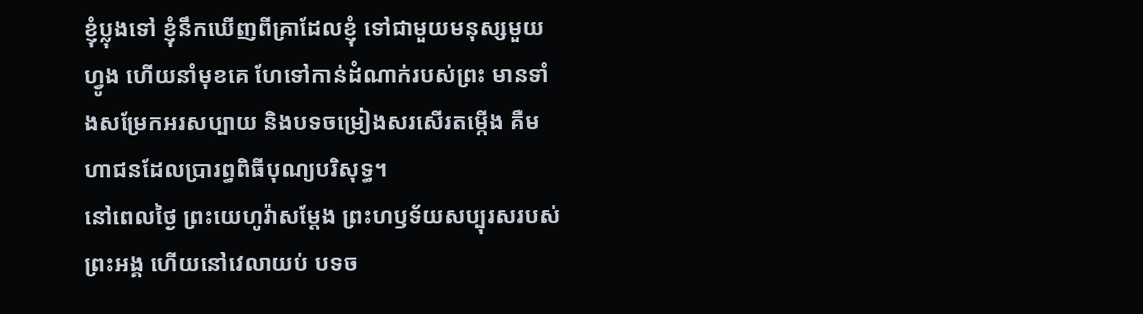ខ្ញុំប្លុងទៅ ខ្ញុំនឹកឃើញពីគ្រាដែលខ្ញុំ ទៅជាមួយមនុស្សមួយហ្វូង ហើយនាំមុខគេ ហែទៅកាន់ដំណាក់របស់ព្រះ មានទាំងសម្រែកអរសប្បាយ និងបទចម្រៀងសរសើរតម្កើង គឺមហាជនដែលប្រារព្ធពិធីបុណ្យបរិសុទ្ធ។
នៅពេលថ្ងៃ ព្រះយេហូវ៉ាសម្ដែង ព្រះហឫទ័យសប្បុរសរបស់ព្រះអង្គ ហើយនៅវេលាយប់ បទច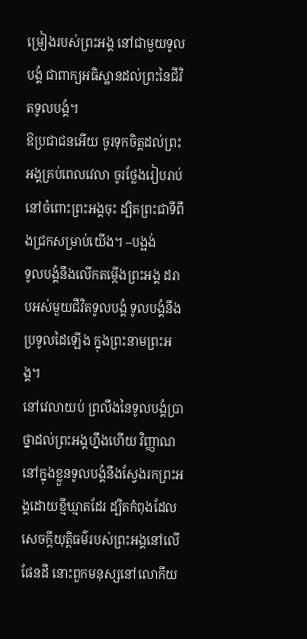ម្រៀងរបស់ព្រះអង្គ នៅជាមួយទូលបង្គំ ជាពាក្យអធិស្ឋានដល់ព្រះនៃជីវិតទូលបង្គំ។
ឱប្រជាជនអើយ ចូរទុកចិត្តដល់ព្រះអង្គគ្រប់ពេលវេលា ចូរថ្លែងរៀបរាប់នៅចំពោះព្រះអង្គចុះ ដ្បិតព្រះជាទីពឹងជ្រកសម្រាប់យើង។ –បង្អង់
ទូលបង្គំនឹងលើកតម្កើងព្រះអង្គ ដរាបអស់មួយជីវិតទូលបង្គំ ទូលបង្គំនឹងប្រទូលដៃឡើង ក្នុងព្រះនាមព្រះអង្គ។
នៅវេលាយប់ ព្រលឹងនៃទូលបង្គំប្រាថ្នាដល់ព្រះអង្គហ្នឹងហើយ វិញ្ញាណនៅក្នុងខ្លួនទូលបង្គំនឹងស្វែងរកព្រះអង្គដោយខ្មីឃ្មាតដែរ ដ្បិតកំពុងដែលសេចក្ដីយុត្តិធម៌របស់ព្រះអង្គនៅលើផែនដី នោះពួកមនុស្សនៅលោកីយ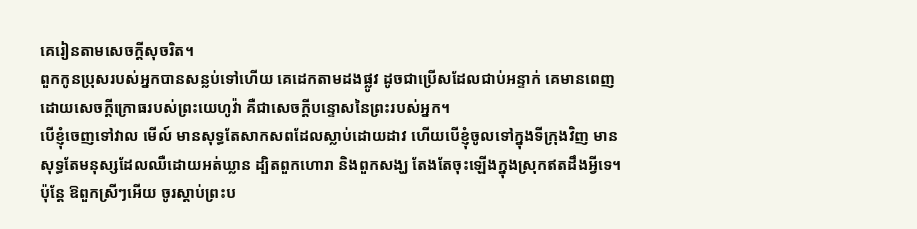គេរៀនតាមសេចក្ដីសុចរិត។
ពួកកូនប្រុសរបស់អ្នកបានសន្លប់ទៅហើយ គេដេកតាមដងផ្លូវ ដូចជាប្រើសដែលជាប់អន្ទាក់ គេមានពេញដោយសេចក្ដីក្រោធរបស់ព្រះយេហូវ៉ា គឺជាសេចក្ដីបន្ទោសនៃព្រះរបស់អ្នក។
បើខ្ញុំចេញទៅវាល មើល៍ មានសុទ្ធតែសាកសពដែលស្លាប់ដោយដាវ ហើយបើខ្ញុំចូលទៅក្នុងទីក្រុងវិញ មានសុទ្ធតែមនុស្សដែលឈឺដោយអត់ឃ្លាន ដ្បិតពួកហោរា និងពួកសង្ឃ តែងតែចុះឡើងក្នុងស្រុកឥតដឹងអ្វីទេ។
ប៉ុន្តែ ឱពួកស្រីៗអើយ ចូរស្តាប់ព្រះប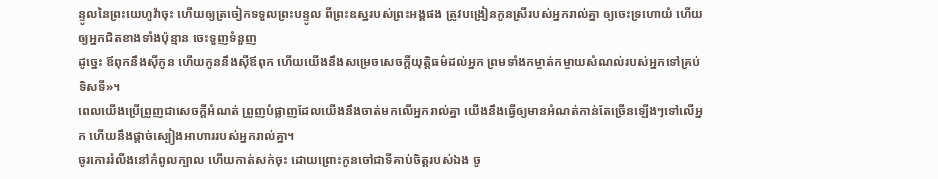ន្ទូលនៃព្រះយេហូវ៉ាចុះ ហើយឲ្យត្រចៀកទទួលព្រះបន្ទូល ពីព្រះឧស្ឋរបស់ព្រះអង្គផង ត្រូវបង្រៀនកូនស្រីរបស់អ្នករាល់គ្នា ឲ្យចេះទ្រហោយំ ហើយឲ្យអ្នកជិតខាងទាំងប៉ុន្មាន ចេះទួញទំនួញ
ដូច្នេះ ឪពុកនឹងស៊ីកូន ហើយកូននឹងស៊ីឪពុក ហើយយើងនឹងសម្រេចសេចក្ដីយុត្តិធម៌ដល់អ្នក ព្រមទាំងកម្ចាត់កម្ចាយសំណល់របស់អ្នកទៅគ្រប់ទិសទី»។
ពេលយើងប្រើព្រួញជាសេចក្ដីអំណត់ ព្រួញបំផ្លាញដែលយើងនឹងចាត់មកលើអ្នករាល់គ្នា យើងនឹងធ្វើឲ្យមានអំណត់កាន់តែច្រើនឡើងៗទៅលើអ្នក ហើយនឹងផ្តាច់ស្បៀងអាហាររបស់អ្នករាល់គ្នា។
ចូរកោររំលីងនៅកំពូលក្បាល ហើយកាត់សក់ចុះ ដោយព្រោះកូនចៅជាទីគាប់ចិត្តរបស់ឯង ចូ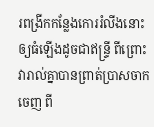រពង្រីកកន្លែងកោររំលីងនោះឲ្យធំឡើងដូចជាឥន្ទ្រី ពីព្រោះវារាល់គ្នាបានព្រាត់ប្រាសចាកចេញ ពី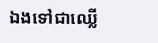ឯងទៅជាឈ្លើ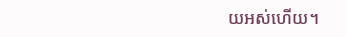យអស់ហើយ។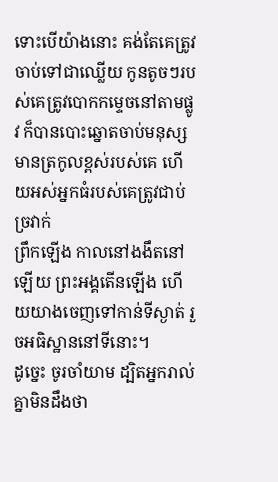ទោះបើយ៉ាងនោះ គង់តែគេត្រូវចាប់ទៅជាឈ្លើយ កូនតូចៗរបស់គេត្រូវបោកកម្ទេចនៅតាមផ្លូវ ក៏បានបោះឆ្នោតចាប់មនុស្សមានត្រកូលខ្ពស់របស់គេ ហើយអស់អ្នកធំរបស់គេត្រូវជាប់ច្រវាក់
ព្រឹកឡើង កាលនៅងងឹតនៅឡើយ ព្រះអង្គតើនឡើង ហើយយាងចេញទៅកាន់ទីស្ងាត់ រួចអធិស្ឋាននៅទីនោះ។
ដូច្នេះ ចូរចាំយាម ដ្បិតអ្នករាល់គ្នាមិនដឹងថា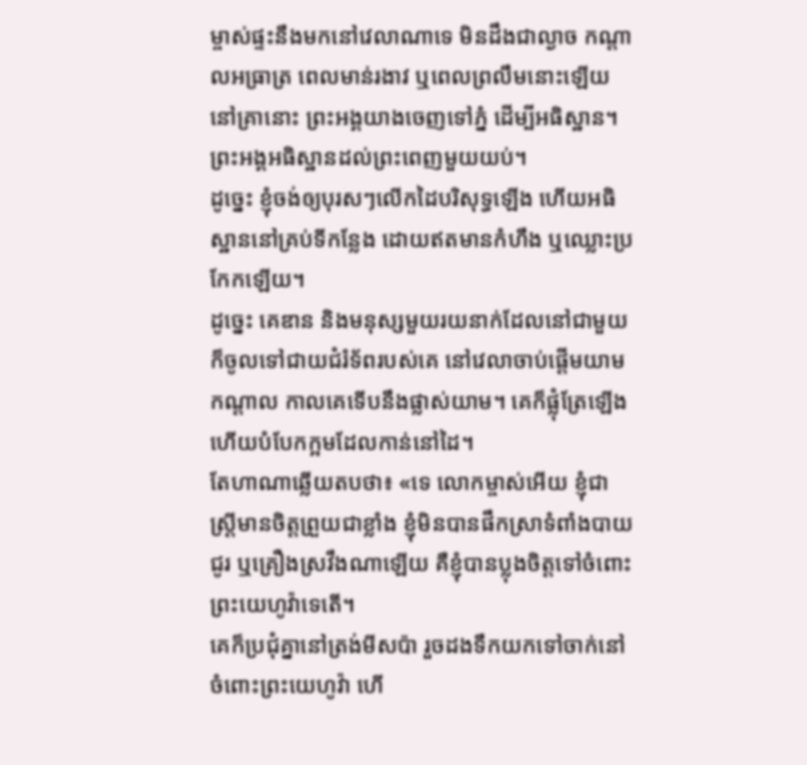ម្ចាស់ផ្ទះនឹងមកនៅវេលាណាទេ មិនដឹងជាល្ងាច កណ្តាលអធ្រាត្រ ពេលមាន់រងាវ ឬពេលព្រលឹមនោះឡើយ
នៅគ្រានោះ ព្រះអង្គយាងចេញទៅភ្នំ ដើម្បីអធិស្ឋាន។ ព្រះអង្គអធិស្ឋានដល់ព្រះពេញមួយយប់។
ដូច្នេះ ខ្ញុំចង់ឲ្យបុរសៗលើកដៃបរិសុទ្ធឡើង ហើយអធិស្ឋាននៅគ្រប់ទីកន្លែង ដោយឥតមានកំហឹង ឬឈ្លោះប្រកែកឡើយ។
ដូច្នេះ គេឌាន និងមនុស្សមួយរយនាក់ដែលនៅជាមួយ ក៏ចូលទៅជាយជំរំទ័ពរបស់គេ នៅវេលាចាប់ផ្ដើមយាមកណ្ដាល កាលគេទើបនឹងផ្លាស់យាម។ គេក៏ផ្លុំត្រែឡើង ហើយបំបែកក្អមដែលកាន់នៅដៃ។
តែហាណាឆ្លើយតបថា៖ «ទេ លោកម្ចាស់អើយ ខ្ញុំជាស្ត្រីមានចិត្តព្រួយជាខ្លាំង ខ្ញុំមិនបានផឹកស្រាទំពាំងបាយជូរ ឬគ្រឿងស្រវឹងណាឡើយ គឺខ្ញុំបានប្លុងចិត្តទៅចំពោះព្រះយេហូវ៉ាទេតើ។
គេក៏ប្រជុំគ្នានៅត្រង់មីសប៉ា រួចដងទឹកយកទៅចាក់នៅចំពោះព្រះយេហូវ៉ា ហើ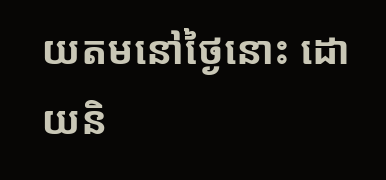យតមនៅថ្ងៃនោះ ដោយនិ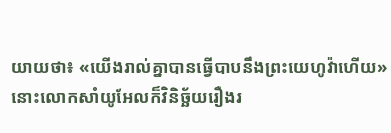យាយថា៖ «យើងរាល់គ្នាបានធ្វើបាបនឹងព្រះយេហូវ៉ាហើយ» នោះលោកសាំយូអែលក៏វិនិច្ឆ័យរឿងរ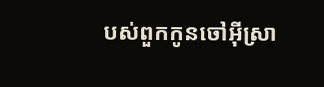បស់ពួកកូនចៅអ៊ីស្រា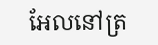អែលនៅត្រ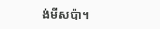ង់មីសប៉ា។